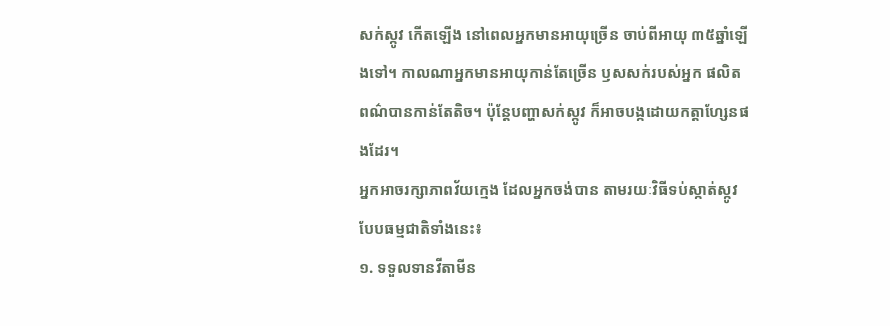សក់ស្កូវ កើតឡើង នៅពេលអ្នកមានអាយុច្រើន ចាប់ពីអាយុ ៣៥ឆ្នាំឡើងទៅ។ កាលណាអ្នកមានអាយុកាន់តែច្រើន ឫសសក់របស់អ្នក ផលិតពណ៌បានកាន់តែតិច។ ប៉ុន្តែបញ្ហាសក់ស្កូវ ក៏អាចបង្កដោយកត្តាហ្សែនផងដែរ។
អ្នកអាចរក្សាភាពវ័យក្មេង ដែលអ្នកចង់បាន តាមរយៈវិធីទប់ស្កាត់ស្កូវបែបធម្មជាតិទាំងនេះ៖
១. ទទួលទានវីតាមីន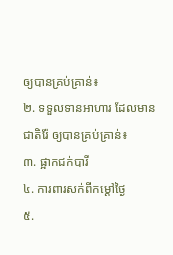ឲ្យបានគ្រប់គ្រាន់៖
២. ទទួលទានអាហារ ដែលមានជាតិរ៉ែ ឲ្យបានគ្រប់គ្រាន់៖
៣. ផ្អាកជក់បារី
៤. ការពារសក់ពីកម្ដៅថ្ងៃ
៥.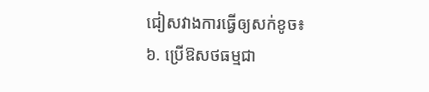ជៀសវាងការធ្វើឲ្យសក់ខូច៖
៦. ប្រើឱសថធម្មជា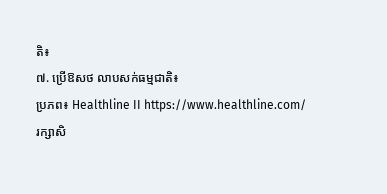តិ៖
៧. ប្រើឱសថ លាបសក់ធម្មជាតិ៖
ប្រភព៖ Healthline II https://www.healthline.com/
រក្សាសិ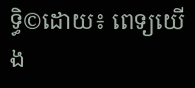ទ្ធិ©ដោយ៖ ពេទ្យយើង